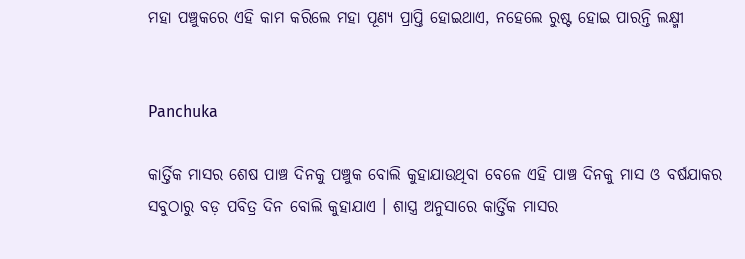ମହା ପଞ୍ଚୁକରେ ଏହି କାମ କରିଲେ ମହା ପୂଣ୍ୟ ପ୍ରାପ୍ତି ହୋଇଥାଏ, ନହେଲେ ରୁଷ୍ଟ ହୋଇ ପାରନ୍ତି ଲକ୍ଷ୍ମୀ


Panchuka

କାର୍ତ୍ତିକ ମାସର ଶେଷ ପାଞ୍ଚ ଦିନକୁ ପଞ୍ଚୁକ ବୋଲି କୁହାଯାଉଥିବା ବେଳେ ଏହି ପାଞ୍ଚ ଦିନକୁ ମାସ ଓ ବର୍ଷଯାକର ସବୁଠାରୁ ବଡ଼ ପବିତ୍ର ଦିନ ବୋଲି କୁହାଯାଏ । ଶାସ୍ତ୍ର ଅନୁସାରେ କାର୍ତ୍ତିକ ମାସର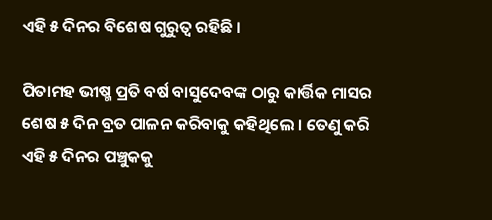ଏହି ୫ ଦିନର ବିଶେଷ ଗୁରୁତ୍ଵ ରହିଛି ।

ପିତାମହ ଭୀଷ୍ମ ପ୍ରତି ବର୍ଷ ବାସୁଦେବଙ୍କ ଠାରୁ କାର୍ତ୍ତିକ ମାସର ଶେଷ ୫ ଦିନ ବ୍ରତ ପାଳନ କରିବାକୁ କହିଥିଲେ । ତେଣୁ କରି ଏହି ୫ ଦିନର ପଞ୍ଚୁକକୁ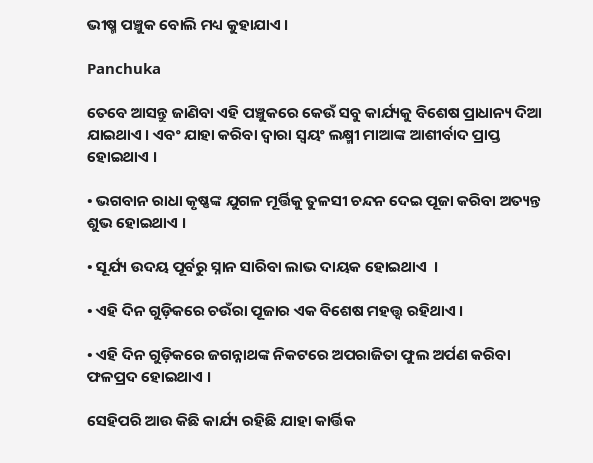ଭୀଷ୍ମ ପଞ୍ଚୁକ ବୋଲି ମଧ୍ୟ କୁହାଯାଏ ।

Panchuka

ତେବେ ଆସନ୍ତୁ ଜାଣିବା ଏହି ପଞ୍ଚୁକରେ କେଉଁ ସବୁ କାର୍ଯ୍ୟକୁ ବିଶେଷ ପ୍ରାଧାନ୍ୟ ଦିଆ ଯାଇଥାଏ । ଏବଂ ଯାହା କରିବା ଦ୍ଵାରା ସ୍ଵୟଂ ଲକ୍ଷ୍ମୀ ମାଆଙ୍କ ଆଶୀର୍ବାଦ ପ୍ରାପ୍ତ ହୋଇଥାଏ ।

• ଭଗବାନ ରାଧା କୃଷ୍ଣଙ୍କ ଯୁଗଳ ମୂର୍ତ୍ତିକୁ ତୁଳସୀ ଚନ୍ଦନ ଦେଇ ପୂଜା କରିବା ଅତ୍ୟନ୍ତ ଶୁଭ ହୋଇଥାଏ ।

• ସୂର୍ଯ୍ୟ ଉଦୟ ପୂର୍ବରୁ ସ୍ନାନ ସାରିବା ଲାଭ ଦାୟକ ହୋଇଥାଏ  ।

• ଏହି ଦିନ ଗୁଡ଼ିକରେ ଚଉଁରା ପୂଜାର ଏକ ବିଶେଷ ମହତ୍ତ୍ଵ ରହିଥାଏ ।

• ଏହି ଦିନ ଗୁଡ଼ିକରେ ଜଗନ୍ନାଥଙ୍କ ନିକଟରେ ଅପରାଜିତା ଫୁଲ ଅର୍ପଣ କରିବା ଫଳପ୍ରଦ ହୋଇଥାଏ ।

ସେହିପରି ଆଉ କିଛି କାର୍ଯ୍ୟ ରହିଛି ଯାହା କାର୍ତ୍ତିକ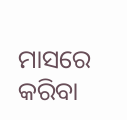ମାସରେ କରିବା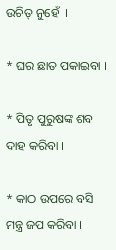ଉଚିତ୍ ନୁହେଁ  ।

* ଘର ଛାତ ପକାଇବା ।

* ପିତୃ ପୁରୁଷଙ୍କ ଶବ ଦାହ କରିବା ।

* କାଠ ଉପରେ ବସି ମନ୍ତ୍ର ଜପ କରିବା ।